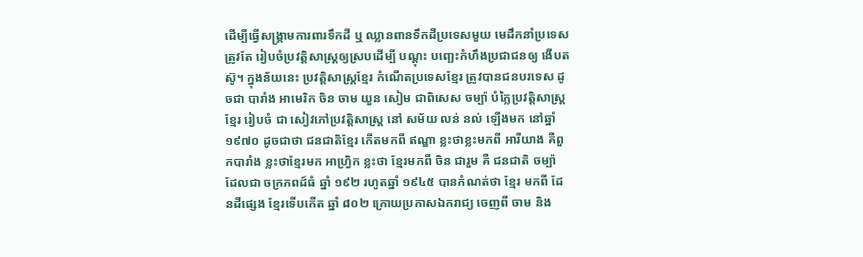ដើម្បីធ្វើសង្រ្គាមការពារទឹកដី ឬ ឈ្លានពានទឹកដីប្រទេសមួយ មេដឹកនាំប្រទេស ត្រូវតែ រៀបចំប្រវត្តិសាស្រ្តឲ្យស្របដើម្បី បណ្តុះ បញ្ឆេះកំហឹងប្រជាជនឲ្យ ងើបតស៊ូ។ ក្នុងន័យនេះ ប្រវត្តិសាស្រ្តខ្មែរ កំណើតប្រទេសខ្មែរ ត្រូវបានជនបរទេស ដូចជា បារាំង អាមេរិក ចិន ចាម យួន សៀម ជាពិសេស ចម្ប៉ា បំភ្លៃប្រវត្តិសាស្រ្តខ្មែរ រៀបចំ ជា សៀវភៅប្រវត្តិសាស្រ្ត នៅ សម័យ លន់ នល់ ឡើងមក នៅឆ្នាំ ១៩៧០ ដូចជាថា ជនជាតិខ្មែរ កើតមកពី ឥណ្ឌា ខ្លះថាខ្លះមកពី អារីយាង គឺពួកបារាំង ខ្លះថាខ្មែរមក អាហ្រ្វិក ខ្លះថា ខ្មែរមកពី ចិន ជារួម គឺ ជនជាតិ ចម្ប៉ា ដែលជា ចក្រភពដ៍ធំ ឆ្នាំ ១៩២ រហូតឆ្នាំ ១៩៤៥ បានកំណត់ថា ខ្មែរ មកពី ដែនដីផ្សេង ខ្មែរទើបកើត ឆ្នាំ ៨០២ ក្រោយប្រកាសឯករាជ្យ ចេញពី ចាម និង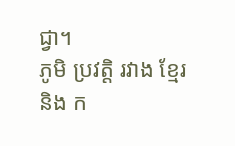ជ្វា។
ភូមិ ប្រវត្តិ រវាង ខ្មែរ និង ក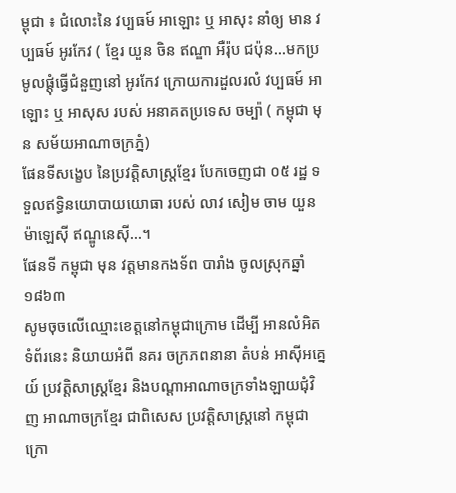ម្ពុជា ៖ ជំលោះនៃ វប្បធម៍ អាឡោះ ឬ អាសុះ នាំឲ្យ មាន វប្បធម៍ អូរកែវ ( ខ្មែរ យួន ចិន ឥណ្ឌា អឺរ៉ុប ជប៉ុន...មកប្រមូលផ្តុំធ្វើជំនួញនៅ អូរកែវ ក្រោយការដួលរលំ វប្បធម៍ អាឡោះ ឬ អាសុស របស់ អនាគតប្រទេស ចម្ប៉ា ( កម្ពុជា មុន សម័យអាណាចក្រភ្នំ)
ផែនទីសង្ខេប នៃប្រវត្តិសាស្រ្តខ្មែរ បែកចេញជា ០៥ រដ្ឋ ទទួលឥទ្ធិនយោបាយយោធា របស់ លាវ សៀម ចាម យួន ម៉ាឡេស៊ី ឥណ្ឌូនេស៊ី...។
ផែនទី កម្ពុជា មុន វត្តមានកងទ័ព បារាំង ចូលស្រុកឆ្នាំ ១៨៦៣
សូមចុចលើឈ្មោះខេត្តនៅកម្ពុជាក្រោម ដើម្បី អានលំអិត
ទំព័រនេះ និយាយអំពី នគរ ចក្រភពនានា តំបន់ អាស៊ីអគេ្នយ៍ ប្រវត្តិសាស្រ្តខ្មែរ និងបណ្តាអាណាចក្រទាំងឡាយជុំវិញ អាណាចក្រខ្មែរ ជាពិសេស ប្រវត្តិសាស្រ្តនៅ កម្ពុជាក្រោ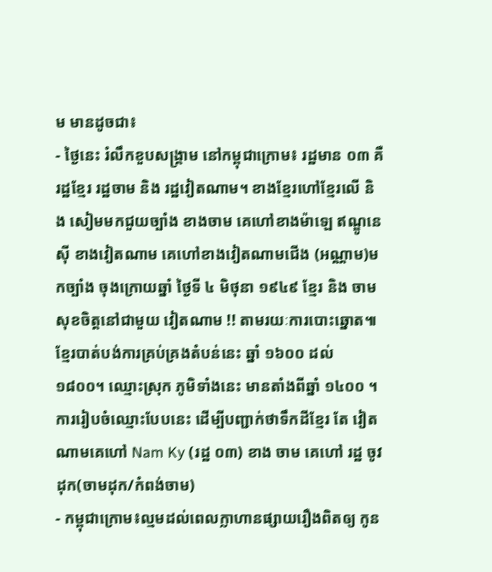ម មានដូចជា៖
- ថ្ងៃនេះ រំលឹកខួបសង្រ្គាម នៅកម្ពុជាក្រោម៖ រដ្ឋមាន ០៣ គឺ រដ្ឋខ្មែរ រដ្ឋចាម និង រដ្ឋវៀតណាម។ ខាងខ្មែរហៅខ្មែរលើ និង សៀមមកជួយច្បាំង ខាងចាម គេហៅខាងម៉ាឡេ ឥណ្ឌូនេស៊ី ខាងវៀតណាម គេហៅខាងវៀតណាមជើង (អណ្ណាម)មកច្បាំង ចុងក្រោយឆ្នាំ ថ្ងៃទី ៤ មិថុនា ១៩៤៩ ខ្មែរ និង ចាម សុខចិត្តនៅជាមួយ វៀតណាម !! តាមរយៈការបោះឆ្នោត៕ ខ្មែរបាត់បង់ការគ្រប់គ្រងតំបន់នេះ ឆ្នាំ ១៦០០ ដល់ ១៨០០។ ឈ្មោះស្រុក ភូមិទាំងនេះ មានតាំងពីឆ្នាំ ១៤០០ ។ ការរៀបចំឈ្មោះបែបនេះ ដើម្បីបញ្ជាក់ថាទឹកដីខ្មែរ តែ វៀតណាមគេហៅ Nam Ky (រដ្ឋ ០៣) ខាង ចាម គេហៅ រដ្ឋ ចូវដុក(ចាមដុក/កំពង់ចាម)
- កម្ពុជាក្រោម៖ល្មមដល់ពេលក្លាហានផ្សាយរឿងពិតឲ្យ កូន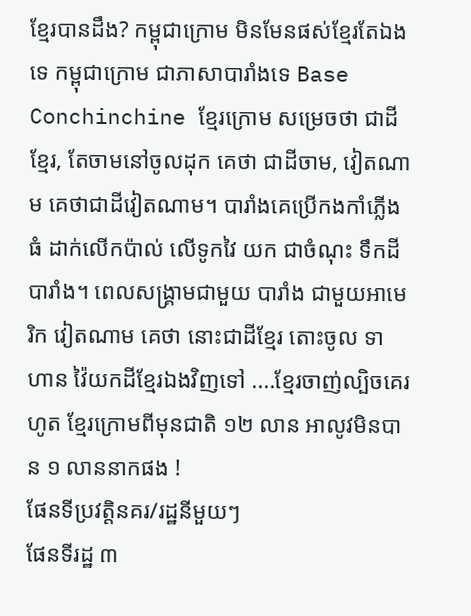ខ្មែរបានដឹង? កម្ពុជាក្រោម មិនមែនផស់ខ្មែរតែឯងទេ កម្ពុជាក្រោម ជាភាសាបារាំងទេ Base Conchinchine ខ្មែរក្រោម សម្រេចថា ជាដីខ្មែរ, តែចាមនៅចូលដុក គេថា ជាដីចាម, វៀតណាម គេថាជាដីវៀតណាម។ បារាំងគេប្រើកងកាំភ្លើងធំ ដាក់លើកប៉ាល់ លើទូកវៃ យក ជាចំណុះ ទឹកដីបារាំង។ ពេលសង្រ្គាមជាមួយ បារាំង ជាមួយអាមេរិក វៀតណាម គេថា នោះជាដីខ្មែរ តោះចូល ទាហាន វ៉ៃយកដីខ្មែរឯងវិញទៅ ....ខ្មែរចាញ់ល្បិចគេរហូត ខ្មែរក្រោមពីមុនជាតិ ១២ លាន អាលូវមិនបាន ១ លាននាកផង !
ផែនទីប្រវត្តិនគរ/រដ្ឋនីមួយៗ
ផែនទីរដ្ឋ ៣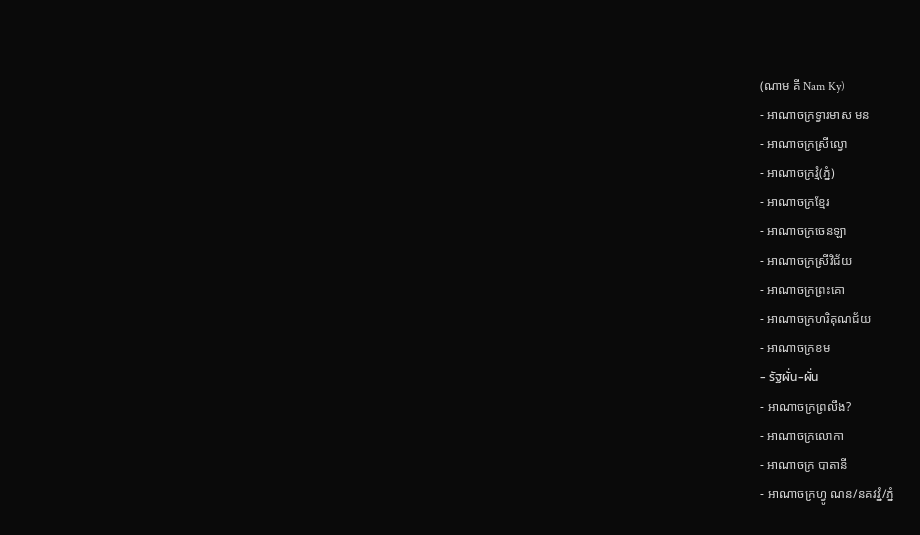(ណាម គី Nam Ky)
- អាណាចក្រទ្វារមាស មន
- អាណាចក្រស្រីល្វោ
- អាណាចក្រវ្មំ(ភ្នំ)
- អាណាចក្រខ្មែរ
- អាណាចក្រចេនឡា
- អាណាចក្រស្រីវិជ័យ
- អាណាចក្រព្រះគោ
- អាណាចក្រហរិគុណជ័យ
- អាណាចក្រខម
- รัฐผั่น-ผั่น
- អាណាចក្រព្រលឹង?
- អាណាចក្រលោកា
- អាណាចក្រ បាតានី
- អាណាចក្រហ្វូ ណន/នគវវ្នំ/ភ្នំ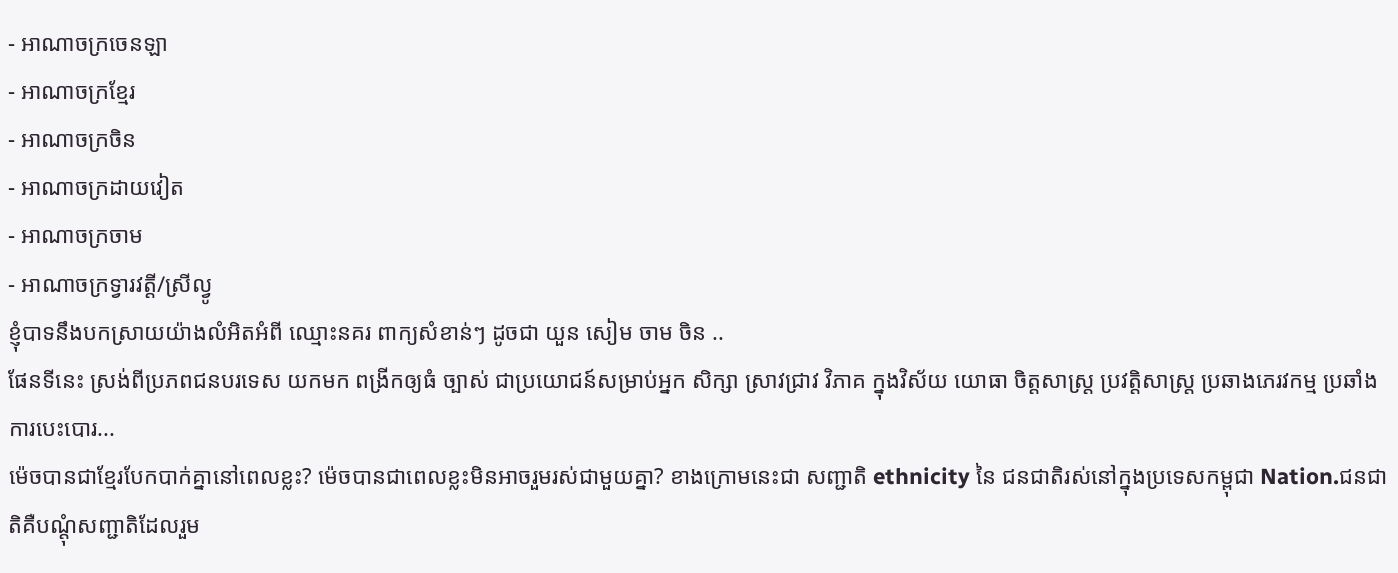- អាណាចក្រចេនឡា
- អាណាចក្រខ្មែរ
- អាណាចក្រចិន
- អាណាចក្រដាយវៀត
- អាណាចក្រចាម
- អាណាចក្រទ្វារវត្តី/ស្រីល្វូ
ខ្ញុំបាទនឹងបកស្រាយយ៉ាងលំអិតអំពី ឈ្មោះនគរ ពាក្យសំខាន់ៗ ដូចជា យួន សៀម ចាម ចិន ..
ផែនទីនេះ ស្រង់ពីប្រភពជនបរទេស យកមក ពង្រីកឲ្យធំ ច្បាស់ ជាប្រយោជន៍សម្រាប់អ្នក សិក្សា ស្រាវជ្រាវ វិភាគ ក្នុងវិស័យ យោធា ចិត្តសាស្រ្ត ប្រវត្តិសាស្រ្ត ប្រឆាងភេរវកម្ម ប្រឆាំងការបេះបោរ...
ម៉េចបានជាខ្មែរបែកបាក់គ្នានៅពេលខ្លះ? ម៉េចបានជាពេលខ្លះមិនអាចរួមរស់ជាមួយគ្នា? ខាងក្រោមនេះជា សញ្ជាតិ ethnicity នៃ ជនជាតិរស់នៅក្នុងប្រទេសកម្ពុជា Nation.ជនជាតិគឺបណ្តុំសញ្ជាតិដែលរួម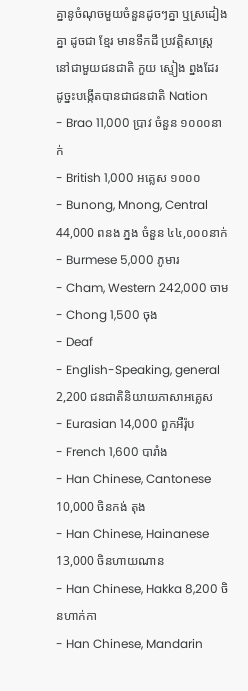គ្នានូចំណុចមួយចំនួនដូចៗគ្នា ឬស្រដៀងគ្នា ដូចជា ខ្មែរ មានទឹកដី ប្រវត្តិសាស្រ្ត នៅជាមួយជនជាតិ កួយ ស្ទៀង ព្នងដែរ ដូច្នះបង្កើតបានជាជនជាតិ Nation
- Brao 11,000 ប្រាវ ចំនួន ១០០០នាក់
- British 1,000 អគ្លេស ១០០០
- Bunong, Mnong, Central 44,000 ពនង ភ្នង ចំនួន ៤៤,០០០នាក់
- Burmese 5,000 ភូមារ
- Cham, Western 242,000 ចាម
- Chong 1,500 ចុង
- Deaf
- English-Speaking, general 2,200 ជនជាតិនិយាយភាសាអគ្លេស
- Eurasian 14,000 ពួកអឺរ៉ុប
- French 1,600 បារាំង
- Han Chinese, Cantonese 10,000 ចិនកង់ តុង
- Han Chinese, Hainanese 13,000 ចិនហាយណាន
- Han Chinese, Hakka 8,200 ចិនហាក់កា
- Han Chinese, Mandarin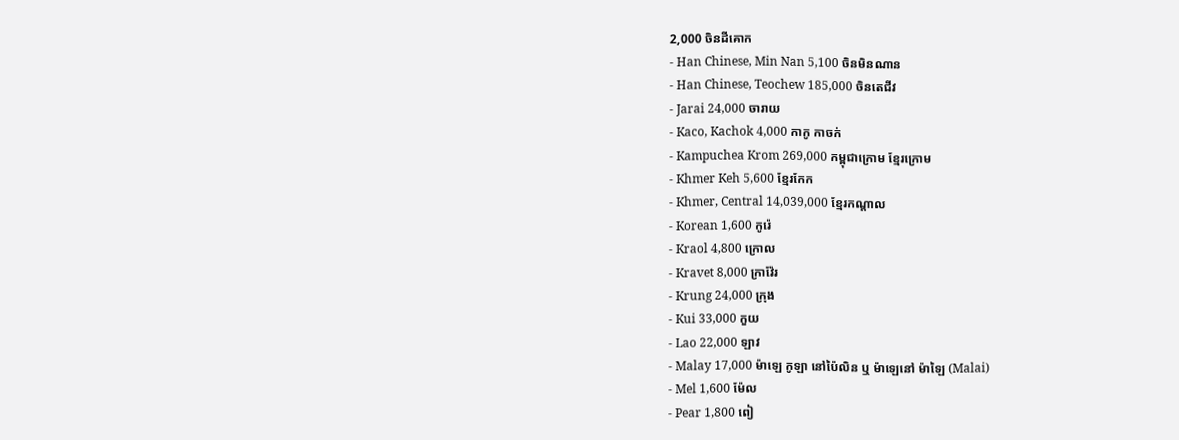2,000 ចិនដីគោក
- Han Chinese, Min Nan 5,100 ចិនមិនណាន
- Han Chinese, Teochew 185,000 ចិនតេជីវ
- Jarai 24,000 ចារាយ
- Kaco, Kachok 4,000 កាកូ កាចក់
- Kampuchea Krom 269,000 កម្ពុជាក្រោម ខ្មែរក្រោម
- Khmer Keh 5,600 ខ្មែរកែក
- Khmer, Central 14,039,000 ខ្មែរកណ្តាល
- Korean 1,600 កូរ៉េ
- Kraol 4,800 ក្រោល
- Kravet 8,000 ក្រាវ៉ែរ
- Krung 24,000 ក្រុង
- Kui 33,000 កួយ
- Lao 22,000 ឡាវ
- Malay 17,000 ម៉ាឡេ កូឡា នៅប៉ៃលិន ឬ ម៉ាឡេនៅ ម៉ាឡៃ (Malai)
- Mel 1,600 ម៉ែល
- Pear 1,800 ពៀ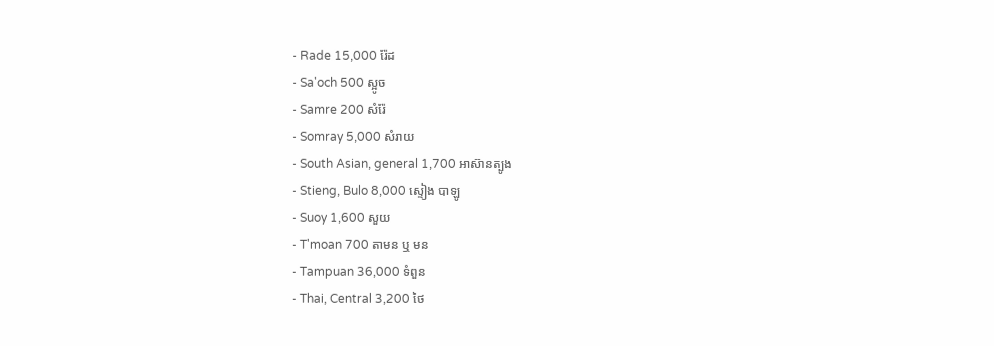- Rade 15,000 រ៉ែដ
- Sa'och 500 ស្អូច
- Samre 200 សំរ៉ែ
- Somray 5,000 សំរាយ
- South Asian, general 1,700 អាស៊ានត្បូង
- Stieng, Bulo 8,000 ស្ទៀង បាឡូ
- Suoy 1,600 សួយ
- T'moan 700 តាមន ឬ មន
- Tampuan 36,000 ទំពួន
- Thai, Central 3,200 ថៃ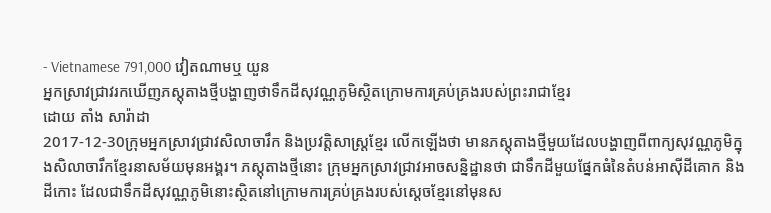- Vietnamese 791,000 វៀតណាមឬ យួន
អ្នកស្រាវជ្រាវរកឃើញភស្តុតាងថ្មីបង្ហាញថាទឹកដីសុវណ្ណភូមិស្ថិតក្រោមការគ្រប់គ្រងរបស់ព្រះរាជាខ្មែរ
ដោយ តាំង សារ៉ាដា
2017-12-30ក្រុមអ្នកស្រាវជ្រាវសិលាចារឹក និងប្រវត្តិសាស្ត្រខ្មែរ លើកឡើងថា មានភស្តុតាងថ្មីមួយដែលបង្ហាញពីពាក្យសុវណ្ណភូមិក្នុងសិលាចារឹកខ្មែរនាសម័យមុនអង្គរ។ ភស្តុតាងថ្មីនោះ ក្រុមអ្នកស្រាវជ្រាវអាចសន្និដ្ឋានថា ជាទឹកដីមួយផ្នែកធំនៃតំបន់អាស៊ីដីគោក និងដីកោះ ដែលជាទឹកដីសុវណ្ណភូមិនោះស្ថិតនៅក្រោមការគ្រប់គ្រងរបស់ស្ដេចខ្មែរនៅមុនស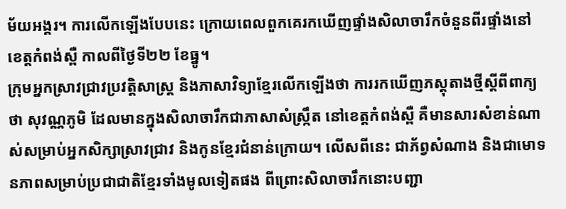ម័យអង្គរ។ ការលើកឡើងបែបនេះ ក្រោយពេលពួកគេរកឃើញផ្ទាំងសិលាចារឹកចំនួនពីរផ្ទាំងនៅខេត្តកំពង់ស្ពឺ កាលពីថ្ងៃទី២២ ខែធ្នូ។
ក្រុមអ្នកស្រាវជ្រាវប្រវត្តិសាស្ត្រ និងភាសាវិទ្យាខ្មែរលើកឡើងថា ការរកឃើញភស្តុតាងថ្មីស្ដីពីពាក្យថា សុវណ្ណភូមិ ដែលមានក្នុងសិលាចារឹកជាភាសាសំស្ក្រឹត នៅខេត្តកំពង់ស្ពឺ គឺមានសារសំខាន់ណាស់សម្រាប់អ្នកសិក្សាស្រាវជ្រាវ និងកូនខ្មែរជំនាន់ក្រោយ។ លើសពីនេះ ជាភ័ព្វសំណាង និងជាមោទនភាពសម្រាប់ប្រជាជាតិខ្មែរទាំងមូលទៀតផង ពីព្រោះសិលាចារឹកនោះបញ្ជា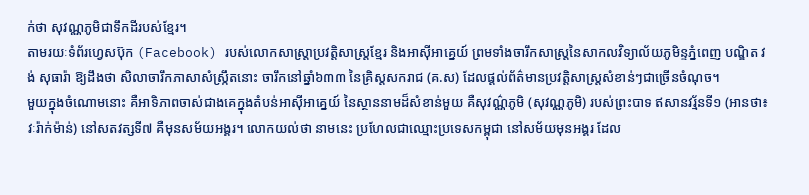ក់ថា សុវណ្ណភូមិជាទឹកដីរបស់ខ្មែរ។
តាមរយៈទំព័រហ្វេសប៊ុក (Facebook) របស់លោកសាស្ត្រាប្រវត្តិសាស្ត្រខ្មែរ និងអាស៊ីអាគ្នេយ៍ ព្រមទាំងចារឹកសាស្ត្រនៃសាកលវិទ្យាល័យភូមិន្ទភ្នំពេញ បណ្ឌិត វង់ សុធារ៉ា ឱ្យដឹងថា សិលាចារឹកភាសាសំស្ក្រឹតនោះ ចារឹកនៅឆ្នាំ៦៣៣ នៃគ្រិស្តសករាជ (គ.ស) ដែលផ្ដល់ព័ត៌មានប្រវត្តិសាស្ត្រសំខាន់ៗជាច្រើនចំណុច។
មួយក្នុងចំណោមនោះ គឺអាទិភាពចាស់ជាងគេក្នុងតំបន់អាស៊ីអាគ្នេយ៍ នៃស្ថាននាមដ៏សំខាន់មួយ គឺសុវណ៌្ណភូមិ (សុវណ្ណភូមិ) របស់ព្រះបាទ ឥសានវរ្ម័នទី១ (អានថា៖ វៈរ៉ាក់ម៉ាន់) នៅសតវត្សទី៧ គឺមុនសម័យអង្គរ។ លោកយល់ថា នាមនេះ ប្រហែលជាឈ្មោះប្រទេសកម្ពុជា នៅសម័យមុនអង្គរ ដែល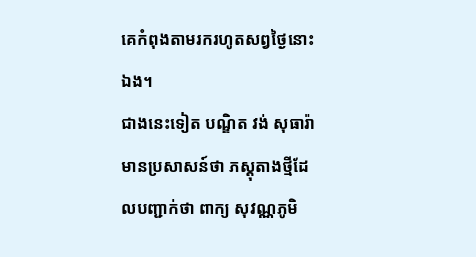គេកំពុងតាមរករហូតសព្វថ្ងៃនោះឯង។
ជាងនេះទៀត បណ្ឌិត វង់ សុធារ៉ា មានប្រសាសន៍ថា ភស្តុតាងថ្មីដែលបញ្ជាក់ថា ពាក្យ សុវណ្ណភូមិ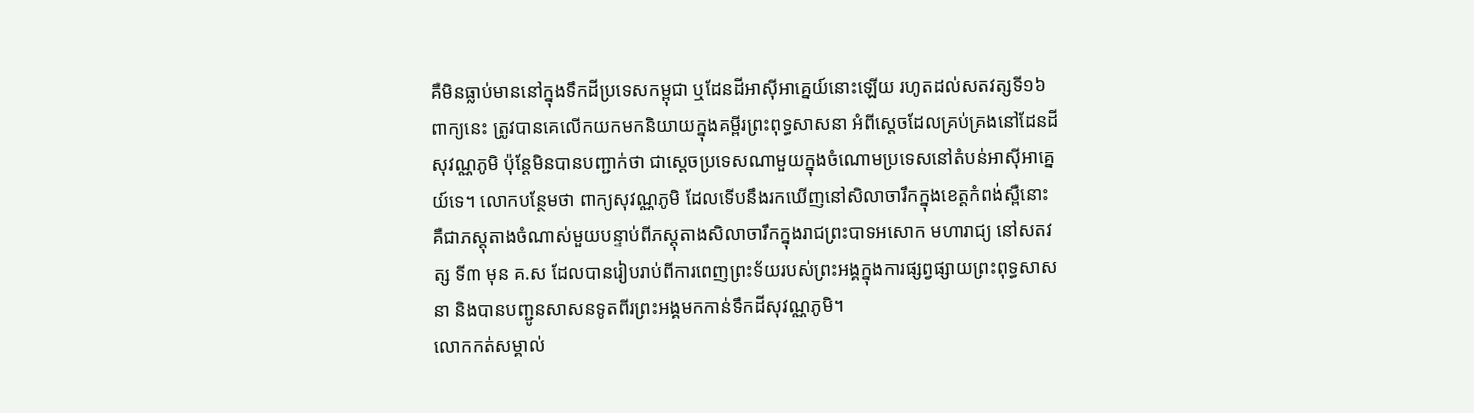គឺមិនធ្លាប់មាននៅក្នុងទឹកដីប្រទេសកម្ពុជា ឬដែនដីអាស៊ីអាគ្នេយ៍នោះឡើយ រហូតដល់សតវត្សទី១៦ ពាក្យនេះ ត្រូវបានគេលើកយកមកនិយាយក្នុងគម្ពីរព្រះពុទ្ធសាសនា អំពីស្ដេចដែលគ្រប់គ្រងនៅដែនដីសុវណ្ណភូមិ ប៉ុន្តែមិនបានបញ្ជាក់ថា ជាស្ដេចប្រទេសណាមួយក្នុងចំណោមប្រទេសនៅតំបន់អាស៊ីអាគ្នេយ៍ទេ។ លោកបន្ថែមថា ពាក្យសុវណ្ណភូមិ ដែលទើបនឹងរកឃើញនៅសិលាចារឹកក្នុងខេត្តកំពង់ស្ពឺនោះ គឺជាភស្តុតាងចំណាស់មួយបន្ទាប់ពីភស្តុតាងសិលាចារឹកក្នុងរាជព្រះបាទអសោក មហារាជ្យ នៅសតវត្ស ទី៣ មុន គ.ស ដែលបានរៀបរាប់ពីការពេញព្រះទ័យរបស់ព្រះអង្គក្នុងការផ្សព្វផ្សាយព្រះពុទ្ធសាសនា និងបានបញ្ជូនសាសនទូតពីរព្រះអង្គមកកាន់ទឹកដីសុវណ្ណភូមិ។
លោកកត់សម្គាល់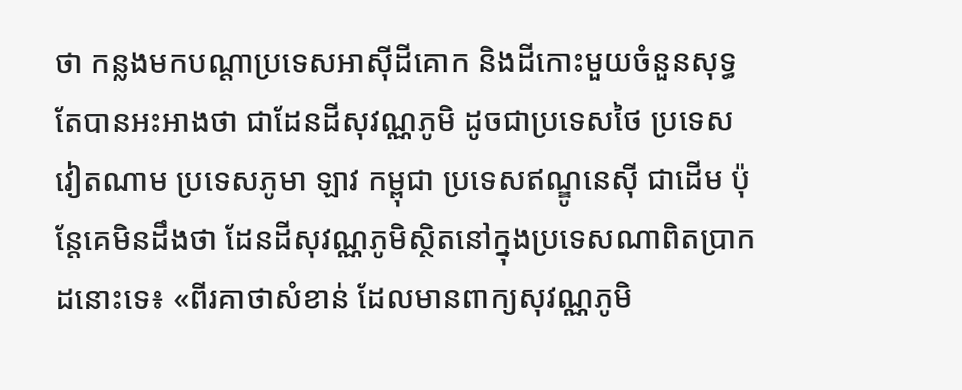ថា កន្លងមកបណ្ដាប្រទេសអាស៊ីដីគោក និងដីកោះមួយចំនួនសុទ្ធតែបានអះអាងថា ជាដែនដីសុវណ្ណភូមិ ដូចជាប្រទេសថៃ ប្រទេសវៀតណាម ប្រទេសភូមា ឡាវ កម្ពុជា ប្រទេសឥណ្ឌូនេស៊ី ជាដើម ប៉ុន្តែគេមិនដឹងថា ដែនដីសុវណ្ណភូមិស្ថិតនៅក្នុងប្រទេសណាពិតប្រាកដនោះទេ៖ «ពីរគាថាសំខាន់ ដែលមានពាក្យសុវណ្ណភូមិ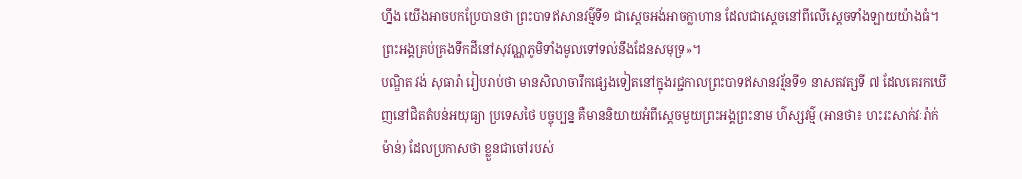ហ្នឹង យើងអាចបកប្រែបានថា ព្រះបាទឥសានវម៌្មទី១ ជាស្តេចអង់អាចក្លាហាន ដែលជាស្ដេចនៅពីលើស្ដេចទាំងឡាយយ៉ាងធំ។ ព្រះអង្គគ្រប់គ្រងទឹកដីនៅសុវណ្ណភូមិទាំងមូលទៅទល់នឹងដែនសមុទ្រ»។
បណ្ឌិត វង់ សុធារ៉ា រៀបរាប់ថា មានសិលាចារឹកផ្សេងទៀតនៅក្នុងរជ្ជកាលព្រះបាទឥសានវរ្ម័នទី១ នាសតវត្សទី ៧ ដែលគេរកឃើញនៅជិតតំបន់អយុធ្យា ប្រទេសថៃ បច្ចុប្បន្ន គឺមាននិយាយអំពីស្តេចមួយព្រះអង្គព្រះនាម ហ៌ស្សវម៌្ម (អានថា៖ ហះរះសាក់វៈរ៉ាក់ម៉ាន់) ដែលប្រកាសថា ខ្លួនជាចៅរបស់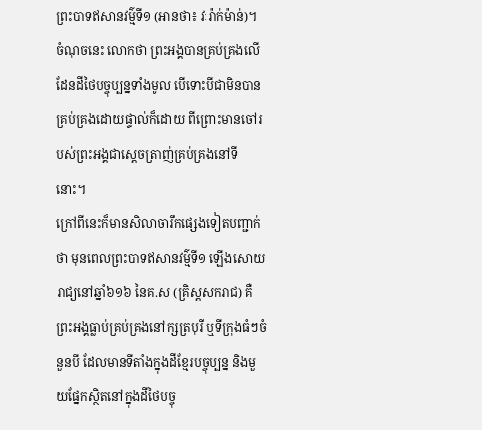ព្រះបាទឥសានវម៌្មទី១ (អានថា៖ វៈរ៉ាក់ម៉ាន់)។ ចំណុចនេះ លោកថា ព្រះអង្គបានគ្រប់គ្រងលើដែនដីថៃបច្ចុប្បន្នទាំងមូល បើទោះបីជាមិនបានគ្រប់គ្រងដោយផ្ទាល់ក៏ដោយ ពីព្រោះមានចៅរបស់ព្រះអង្គជាស្ដេចត្រាញ់គ្រប់គ្រងនៅទីនោះ។
ក្រៅពីនេះក៏មានសិលាចារឹកផ្សេងទៀតបញ្ជាក់ថា មុនពេលព្រះបាទឥសានវម៌្មទី១ ឡើងសោយរាជ្យនៅឆ្នាំ៦១៦ នៃគ.ស (គ្រិស្តសករាជ) គឺព្រះអង្គធ្លាប់គ្រប់គ្រងនៅក្សត្របុរី ឬទីក្រុងធំៗចំនួនបី ដែលមានទីតាំងក្នុងដីខ្មែរបច្ចុប្បន្ន និងមួយផ្នែកស្ថិតនៅក្នុងដីថៃបច្ចុ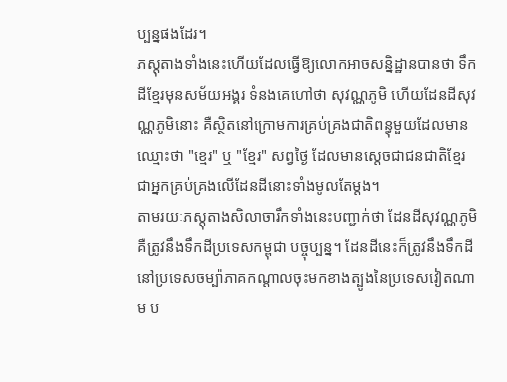ប្បន្នផងដែរ។
ភស្តុតាងទាំងនេះហើយដែលធ្វើឱ្យលោកអាចសន្និដ្ឋានបានថា ទឹកដីខ្មែរមុនសម័យអង្គរ ទំនងគេហៅថា សុវណ្ណភូមិ ហើយដែនដីសុវណ្ណភូមិនោះ គឺស្ថិតនៅក្រោមការគ្រប់គ្រងជាតិពន្ធុមួយដែលមានឈ្មោះថា "ខ្មេរ" ឬ "ខ្មែរ" សព្វថ្ងៃ ដែលមានស្តេចជាជនជាតិខ្មែរជាអ្នកគ្រប់គ្រងលើដែនដីនោះទាំងមូលតែម្ដង។
តាមរយៈភស្តុតាងសិលាចារឹកទាំងនេះបញ្ជាក់ថា ដែនដីសុវណ្ណភូមិ គឺត្រូវនឹងទឹកដីប្រទេសកម្ពុជា បច្ចុប្បន្ន។ ដែនដីនេះក៏ត្រូវនឹងទឹកដីនៅប្រទេសចម្ប៉ាភាគកណ្ដាលចុះមកខាងត្បូងនៃប្រទេសវៀតណាម ប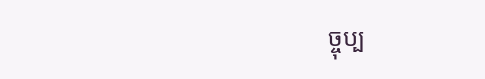ច្ចុប្ប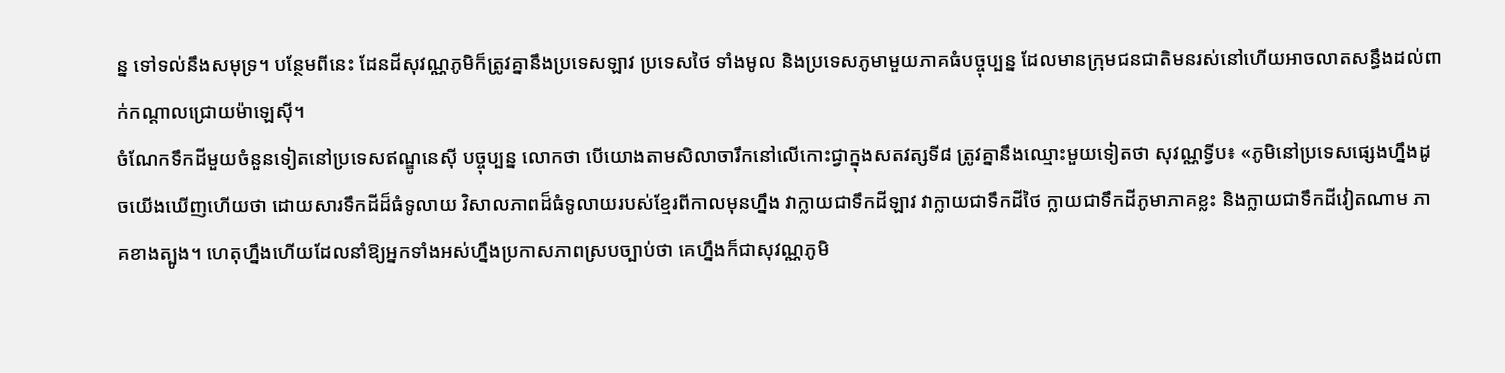ន្ន ទៅទល់នឹងសមុទ្រ។ បន្ថែមពីនេះ ដែនដីសុវណ្ណភូមិក៏ត្រូវគ្នានឹងប្រទេសឡាវ ប្រទេសថៃ ទាំងមូល និងប្រទេសភូមាមួយភាគធំបច្ចុប្បន្ន ដែលមានក្រុមជនជាតិមនរស់នៅហើយអាចលាតសន្ធឹងដល់ពាក់កណ្ដាលជ្រោយម៉ាឡេស៊ី។
ចំណែកទឹកដីមួយចំនួនទៀតនៅប្រទេសឥណ្ឌូនេស៊ី បច្ចុប្បន្ន លោកថា បើយោងតាមសិលាចារឹកនៅលើកោះជ្វាក្នុងសតវត្សទី៨ ត្រូវគ្នានឹងឈ្មោះមួយទៀតថា សុវណ្ណទ្វីប៖ «ភូមិនៅប្រទេសផ្សេងហ្នឹងដូចយើងឃើញហើយថា ដោយសារទឹកដីដ៏ធំទូលាយ វិសាលភាពដ៏ធំទូលាយរបស់ខ្មែរពីកាលមុនហ្នឹង វាក្លាយជាទឹកដីឡាវ វាក្លាយជាទឹកដីថៃ ក្លាយជាទឹកដីភូមាភាគខ្លះ និងក្លាយជាទឹកដីវៀតណាម ភាគខាងត្បូង។ ហេតុហ្នឹងហើយដែលនាំឱ្យអ្នកទាំងអស់ហ្នឹងប្រកាសភាពស្របច្បាប់ថា គេហ្នឹងក៏ជាសុវណ្ណភូមិ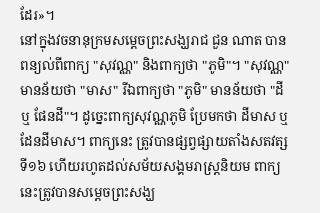ដែរ»។
នៅក្នុងវចនានុក្រមសម្ដេចព្រះសង្ឃរាជ ជួន ណាត បានពន្យល់ពីពាក្យ "សុវណ្ណ" និងពាក្យថា "ភូមិ"។ "សុវណ្ណ" មានន័យថា "មាស" រីឯពាក្យថា "ភូមិ" មានន័យថា "ដី ឬ ផែនដី"។ ដូច្នេះពាក្យសុវណ្ណភូមិ ប្រែមកថា ដីមាស ឬដែនដីមាស។ ពាក្យនេះ ត្រូវបានផ្សព្វផ្សាយតាំងសតវត្សទី១៦ ហើយរហូតដល់សម័យសង្គមរាស្ត្រនិយម ពាក្យនេះត្រូវបានសម្ដេចព្រះសង្ឃ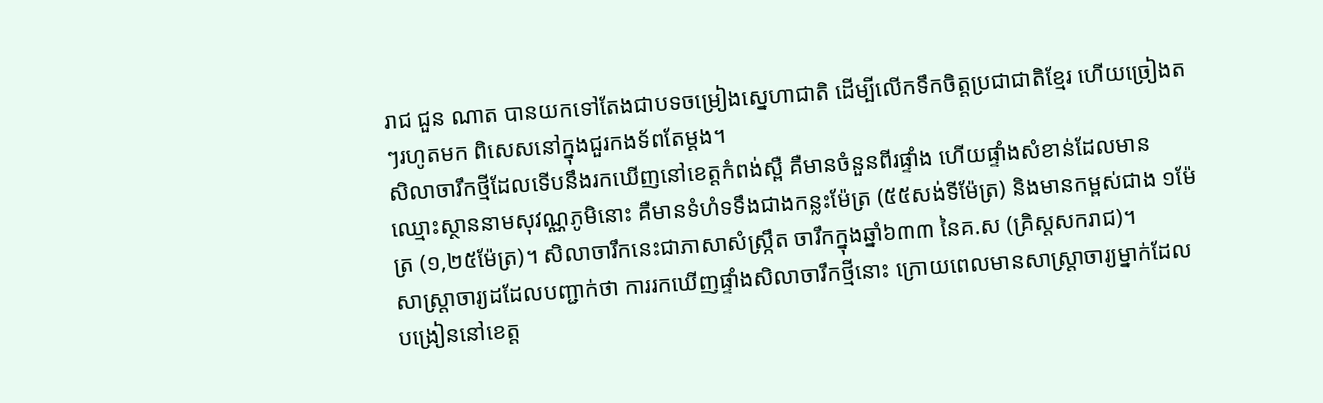រាជ ជួន ណាត បានយកទៅតែងជាបទចម្រៀងស្នេហាជាតិ ដើម្បីលើកទឹកចិត្តប្រជាជាតិខ្មែរ ហើយច្រៀងតៗរហូតមក ពិសេសនៅក្នុងជួរកងទ័ពតែម្ដង។
សិលាចារឹកថ្មីដែលទើបនឹងរកឃើញនៅខេត្តកំពង់ស្ពឺ គឺមានចំនួនពីរផ្ទាំង ហើយផ្ទាំងសំខាន់ដែលមានឈ្មោះស្ថាននាមសុវណ្ណភូមិនោះ គឺមានទំហំទទឹងជាងកន្លះម៉ែត្រ (៥៥សង់ទីម៉ែត្រ) និងមានកម្ពស់ជាង ១ម៉ែត្រ (១,២៥ម៉ែត្រ)។ សិលាចារឹកនេះជាភាសាសំស្ក្រឹត ចារឹកក្នុងឆ្នាំ៦៣៣ នៃគ.ស (គ្រិស្តសករាជ)។
សាស្ត្រាចារ្យដដែលបញ្ជាក់ថា ការរកឃើញផ្ទាំងសិលាចារឹកថ្មីនោះ ក្រោយពេលមានសាស្ត្រាចារ្យម្នាក់ដែលបង្រៀននៅខេត្ត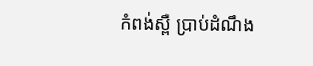កំពង់ស្ពឺ ប្រាប់ដំណឹង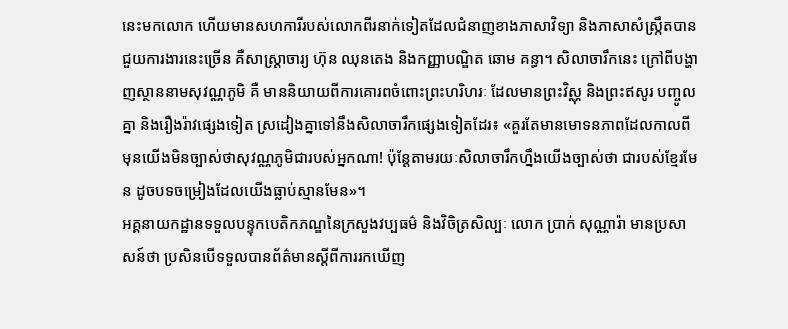នេះមកលោក ហើយមានសហការីរបស់លោកពីរនាក់ទៀតដែលជំនាញខាងភាសាវិទ្យា និងភាសាសំស្ក្រឹតបានជួយការងារនេះច្រើន គឺសាស្ត្រាចារ្យ ហ៊ុន ឈុនតេង និងកញ្ញាបណ្ឌិត ឆោម គន្ធា។ សិលាចារឹកនេះ ក្រៅពីបង្ហាញស្ថាននាមសុវណ្ណភូមិ គឺ មាននិយាយពីការគោរពចំពោះព្រះហរិហរៈ ដែលមានព្រះវិស្ណុ និងព្រះឥសូរ បញ្ចូលគ្នា និងរឿងរ៉ាវផ្សេងទៀត ស្រដៀងគ្នាទៅនឹងសិលាចារឹកផ្សេងទៀតដែរ៖ «គួរតែមានមោទនភាពដែលកាលពីមុនយើងមិនច្បាស់ថាសុវណ្ណភូមិជារបស់អ្នកណា! ប៉ុន្តែតាមរយៈសិលាចារឹកហ្នឹងយើងច្បាស់ថា ជារបស់ខ្មែរមែន ដូចបទចម្រៀងដែលយើងធ្លាប់ស្មានមែន»។
អគ្គនាយកដ្ឋានទទួលបន្ទុកបេតិកភណ្ឌនៃក្រសួងវប្បធម៌ និងវិចិត្រសិល្បៈ លោក ប្រាក់ សុណ្ណារ៉ា មានប្រសាសន៍ថា ប្រសិនបើទទួលបានព័ត៌មានស្ដីពីការរកឃើញ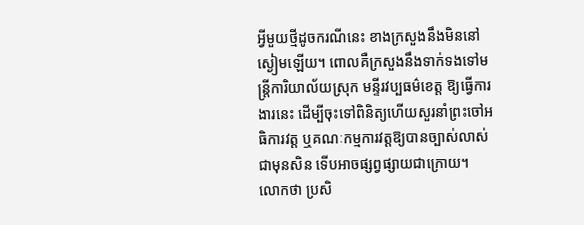អ្វីមួយថ្មីដូចករណីនេះ ខាងក្រសួងនឹងមិននៅស្ងៀមឡើយ។ ពោលគឺក្រសួងនឹងទាក់ទងទៅមន្ត្រីការិយាល័យស្រុក មន្ទីរវប្បធម៌ខេត្ត ឱ្យធ្វើការងារនេះ ដើម្បីចុះទៅពិនិត្យហើយសួរនាំព្រះចៅអធិការវត្ត ឬគណៈកម្មការវត្តឱ្យបានច្បាស់លាស់ជាមុនសិន ទើបអាចផ្សព្វផ្សាយជាក្រោយ។
លោកថា ប្រសិ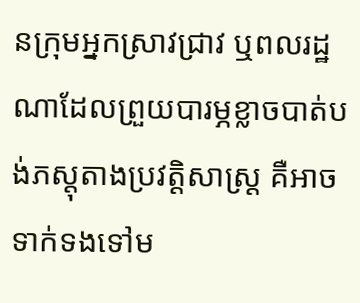នក្រុមអ្នកស្រាវជ្រាវ ឬពលរដ្ឋណាដែលព្រួយបារម្ភខ្លាចបាត់បង់ភស្តុតាងប្រវត្តិសាស្ត្រ គឺអាចទាក់ទងទៅម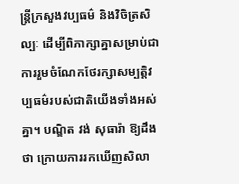ន្ត្រីក្រសួងវប្បធម៌ និងវិចិត្រសិល្បៈ ដើម្បីពិភាក្សាគ្នាសម្រាប់ជាការរួមចំណែកថែរក្សាសម្បត្តិវប្បធម៌របស់ជាតិយើងទាំងអស់គ្នា។ បណ្ឌិត វង់ សុធារ៉ា ឱ្យដឹងថា ក្រោយការរកឃើញសិលា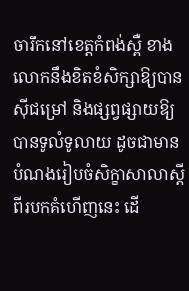ចារឹកនៅខេត្តកំពង់ស្ពឺ ខាងលោកនឹងខិតខំសិក្សាឱ្យបានស៊ីជម្រៅ និងផ្សព្វផ្សាយឱ្យបានទូលំទូលាយ ដូចជាមានបំណងរៀបចំសិក្ខាសាលាស្ដីពីរបកគំហើញនេះ ដើ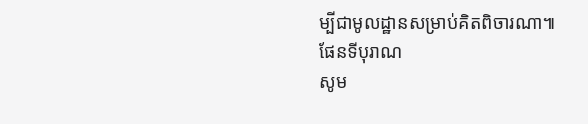ម្បីជាមូលដ្ឋានសម្រាប់គិតពិចារណា៕
ផែនទីបុរាណ
សូម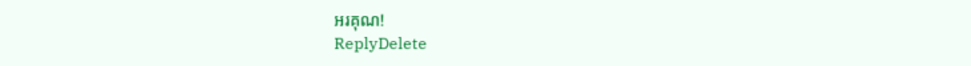អរគុណ!
ReplyDelete